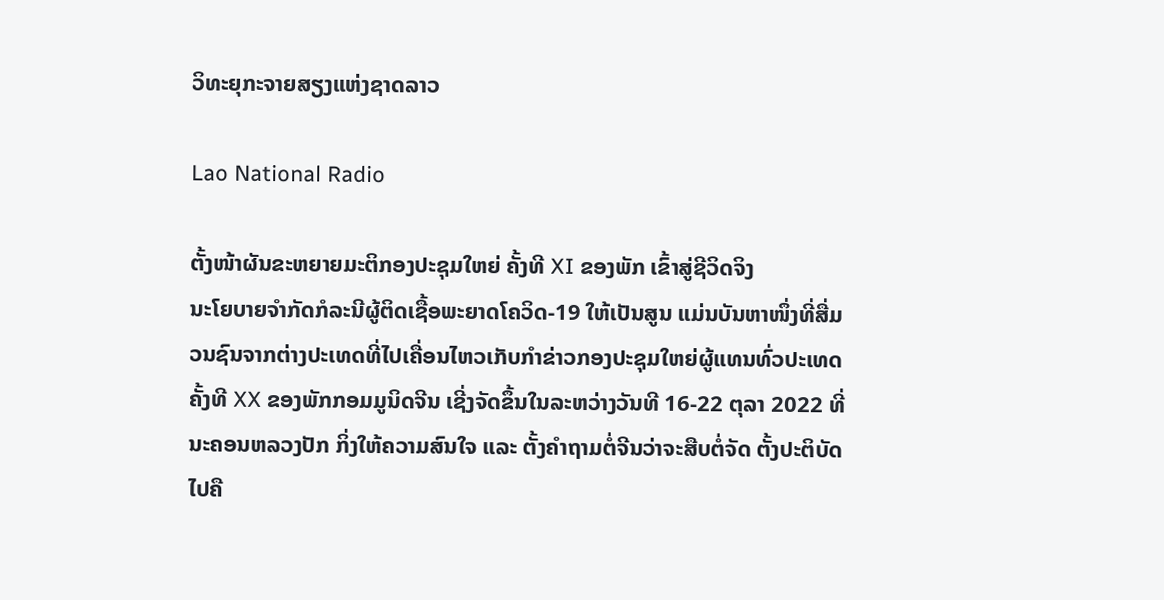ວິທະຍຸກະຈາຍສຽງແຫ່ງຊາດລາວ

Lao National Radio

ຕັ້ງໜ້າຜັນຂະຫຍາຍມະຕິກອງປະຊຸມໃຫຍ່ ຄັ້ງທີ XI ຂອງພັກ ເຂົ້າສູ່ຊີວິດຈິງ
ນະໂຍບາຍຈຳກັດກໍລະນີຜູ້ຕິດເຊື້ອພະຍາດໂຄວິດ-19 ໃຫ້ເປັນສູນ ແມ່ນບັນຫາໜຶ່ງທີ່ສື່ມວນຊົນຈາກຕ່າງປະເທດທີ່ໄປເຄື່ອນໄຫວເກັບກໍາຂ່າວກອງປະຊຸມໃຫຍ່ຜູ້ແທນທົ່ວປະເທດ ຄັ້ງທີ XX ຂອງພັກກອມມູນິດຈີນ ເຊີ່ງຈັດຂຶ້ນໃນລະຫວ່າງວັນທີ 16-22 ຕຸລາ 2022 ທີ່ນະຄອນຫລວງປັກ ກິ່ງໃຫ້ຄວາມສົນໃຈ ແລະ ຕັ້ງຄໍາຖາມຕໍ່ຈີນວ່າຈະສືບຕໍ່ຈັດ ຕັ້ງປະຕິບັດໄປຄື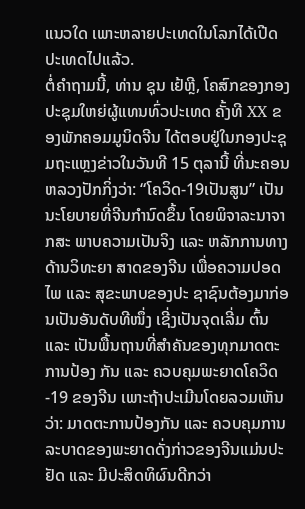ແນວໃດ ເພາະຫລາຍປະເທດໃນໂລກໄດ້ເປີດປະເທດໄປແລ້ວ.
ຕໍ່ຄໍາຖາມນີ້, ທ່ານ ຊຸນ ເຢ້ຫຼີ, ໂຄສົກຂອງກອງປະຊຸມໃຫຍ່ຜູ້ແທນທົ່ວປະເທດ ຄັ້ງທີ XX ຂອງພັກຄອມມູນິດຈີນ ໄດ້ຕອບຢູ່ໃນກອງປະຊຸມຖະແຫຼງຂ່າວໃນວັນທີ 15 ຕຸລານີ້ ທີ່ນະຄອນຫລວງປັກກິ່ງວ່າ: “ໂຄວິດ-19ເປັນສູນ” ເປັນນະໂຍບາຍທີ່ຈີນກໍານົດຂຶ້ນ ໂດຍພິຈາລະນາຈາກສະ ພາບຄວາມເປັນຈິງ ແລະ ຫລັກການທາງດ້ານວິທະຍາ ສາດຂອງຈີນ ເພື່ອຄວາມປອດໄພ ແລະ ສຸຂະພາບຂອງປະ ຊາຊົນຕ້ອງມາກ່ອນເປັນອັນດັບທີໜຶ່ງ ເຊີ່ງເປັນຈຸດເລີ່ມ ຕົ້ນ ແລະ ເປັນພື້ນຖານທີ່ສໍາຄັນຂອງທຸກມາດຕະການປ້ອງ ກັນ ແລະ ຄວບຄຸມພະຍາດໂຄວິດ-19 ຂອງຈີນ ເພາະຖ້າປະເມີນໂດຍລວມເຫັນວ່າ: ມາດຕະການປ້ອງກັນ ແລະ ຄວບຄຸມການລະບາດຂອງພະຍາດດັ່ງກ່າວຂອງຈີນແມ່ນປະຢັດ ແລະ ມີປະສິດທິຜົນດີກວ່າ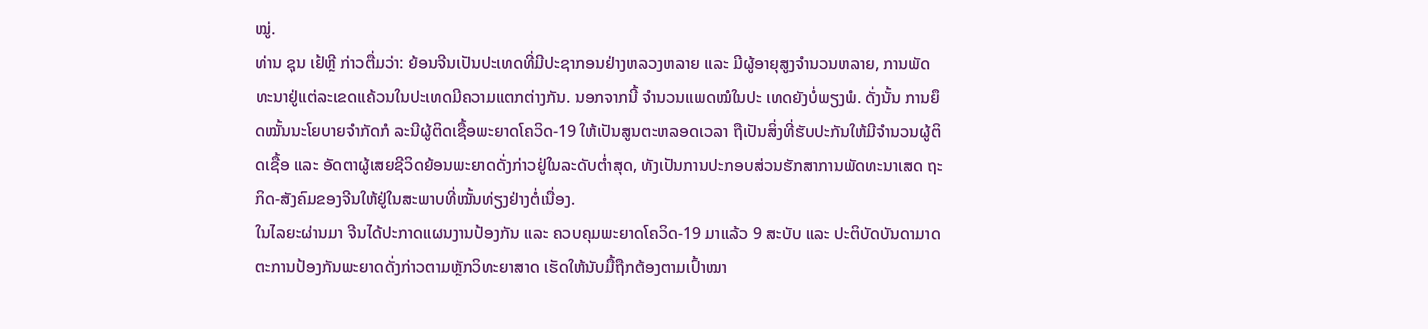ໝູ່.
ທ່ານ ຊຸນ ເຢ້ຫຼີ ກ່າວຕື່ມວ່າ: ຍ້ອນຈີນເປັນປະເທດທີ່ມີປະຊາກອນຢ່າງຫລວງຫລາຍ ແລະ ມີຜູ້ອາຍຸສູງຈໍານວນຫລາຍ, ການພັດທະນາຢູ່ແຕ່ລະເຂດແຄ້ວນໃນປະເທດມີຄວາມແຕກຕ່າງກັນ. ນອກຈາກນີ້ ຈໍານວນແພດໝໍໃນປະ ເທດຍັງບໍ່ພຽງພໍ. ດັ່ງນັ້ນ ການຍຶດໝັ້ນນະໂຍບາຍຈຳກັດກໍ ລະນີຜູ້ຕິດເຊື້ອພະຍາດໂຄວິດ-19 ໃຫ້ເປັນສູນຕະຫລອດເວລາ ຖືເປັນສິ່ງທີ່ຮັບປະກັນໃຫ້ມີຈໍານວນຜູ້ຕິດເຊື້ອ ແລະ ອັດຕາຜູ້ເສຍຊີວິດຍ້ອນພະຍາດດັ່ງກ່າວຢູ່ໃນລະດັບຕ່ຳສຸດ, ທັງເປັນການປະກອບສ່ວນຮັກສາການພັດທະນາເສດ ຖະກິດ-ສັງຄົມຂອງຈີນໃຫ້ຢູ່ໃນສະພາບທີ່ໝັ້ນທ່ຽງຢ່າງຕໍ່ເນື່ອງ.
ໃນໄລຍະຜ່ານມາ ຈີນໄດ້ປະກາດແຜນງານປ້ອງກັນ ແລະ ຄວບຄຸມພະຍາດໂຄວິດ-19 ມາແລ້ວ 9 ສະບັບ ແລະ ປະຕິບັດບັນດາມາດຕະການປ້ອງກັນພະຍາດດັ່ງກ່າວຕາມຫຼັກວິທະຍາສາດ ເຮັດໃຫ້ນັບມື້ຖືກຕ້ອງຕາມເປົ້າໝາ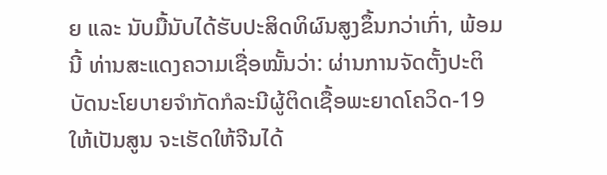ຍ ແລະ ນັບມື້ນັບໄດ້ຮັບປະສິດທິຜົນສູງຂຶ້ນກວ່າເກົ່າ, ພ້ອມນີ້ ທ່ານສະແດງຄວາມເຊື່ອໝັ້ນວ່າ: ຜ່ານການຈັດຕັ້ງປະຕິບັດນະໂຍບາຍຈຳກັດກໍລະນີຜູ້ຕິດເຊື້ອພະຍາດໂຄວິດ-19 ໃຫ້ເປັນສູນ ຈະເຮັດໃຫ້ຈີນໄດ້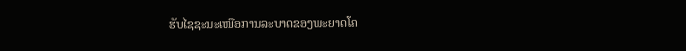ຮັບໄຊຊະນະເໜືອການລະບາດຂອງພະຍາດໂຄ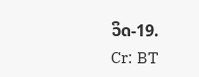ວິດ-19.
Cr: BT